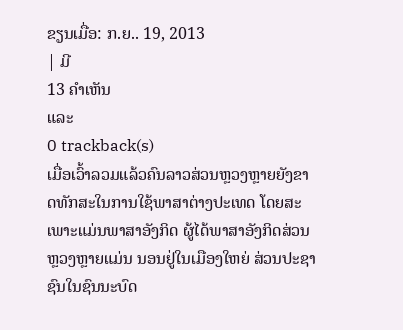ຂຽນເມື່ອ: ກ.ຍ.. 19, 2013
| ມີ
13 ຄຳເຫັນ
ແລະ
0 trackback(s)
ເມື່ອເວົ້າລວມແລ້ວຄົນລາວສ່ວນຫຼວງຫຼາຍຍັງຂາດທັກສະໃນການໃຊ້ພາສາຕ່າງປະເທດ ໂດຍສະເພາະແມ່ນພາສາອັງກິດ ຜູ້ໄດ້ພາສາອັງກິດສ່ວນຫຼວງຫຼາຍແມ່ນ ນອນຢູ່ໃນເມືອງໃຫຍ່ ສ່ວນປະຊາຊົນໃນຊົນນະບົດ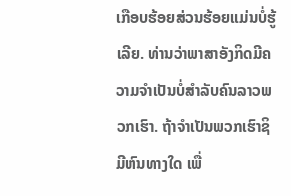ເກືອບຮ້ອຍສ່ວນຮ້ອຍແມ່ນບໍ່ຮູ້ເລີຍ. ທ່ານວ່າພາສາອັງກິດມີຄວາມຈຳເປັນບໍ່ສຳລັບຄົນລາວພວກເຮົາ. ຖ້າຈຳເປັນພວກເຮົາຊິມີຫົນທາງໃດ ເພື່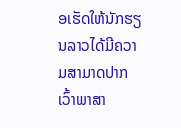ອເຮັດໃຫ້ນັກຮຽນລາວໄດ້ມີຄວາມສາມາດປາກເວົ້າພາສາ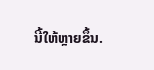ນີ້ໃຫ້ຫຼາຍຂຶ້ນ.